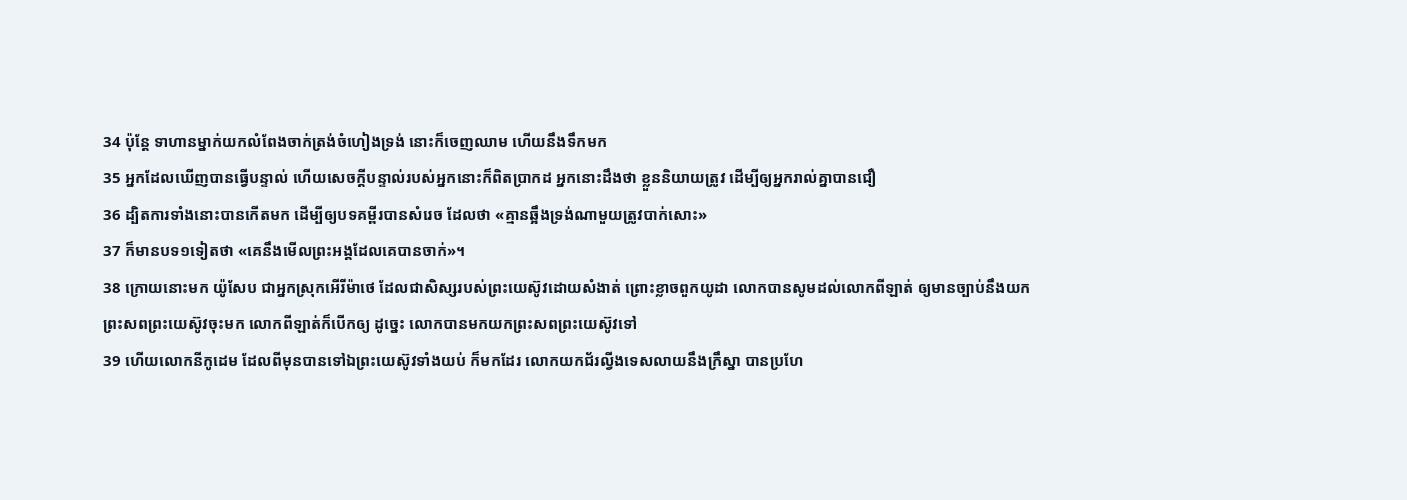34 ប៉ុន្តែ ទាហានម្នាក់យកលំពែងចាក់ត្រង់ចំហៀងទ្រង់ នោះក៏ចេញឈាម ហើយនឹងទឹកមក
35 អ្នកដែលឃើញបានធ្វើបន្ទាល់ ហើយសេចក្តីបន្ទាល់របស់អ្នកនោះក៏ពិតប្រាកដ អ្នកនោះដឹងថា ខ្លួននិយាយត្រូវ ដើម្បីឲ្យអ្នករាល់គ្នាបានជឿ
36 ដ្បិតការទាំងនោះបានកើតមក ដើម្បីឲ្យបទគម្ពីរបានសំរេច ដែលថា «គ្មានឆ្អឹងទ្រង់ណាមួយត្រូវបាក់សោះ»
37 ក៏មានបទ១ទៀតថា «គេនឹងមើលព្រះអង្គដែលគេបានចាក់»។
38 ក្រោយនោះមក យ៉ូសែប ជាអ្នកស្រុកអើរីម៉ាថេ ដែលជាសិស្សរបស់ព្រះយេស៊ូវដោយសំងាត់ ព្រោះខ្លាចពួកយូដា លោកបានសូមដល់លោកពីឡាត់ ឲ្យមានច្បាប់នឹងយកព្រះសពព្រះយេស៊ូវចុះមក លោកពីឡាត់ក៏បើកឲ្យ ដូច្នេះ លោកបានមកយកព្រះសពព្រះយេស៊ូវទៅ
39 ហើយលោកនីកូដេម ដែលពីមុនបានទៅឯព្រះយេស៊ូវទាំងយប់ ក៏មកដែរ លោកយកជ័រល្វីងទេសលាយនឹងក្រឹស្នា បានប្រហែ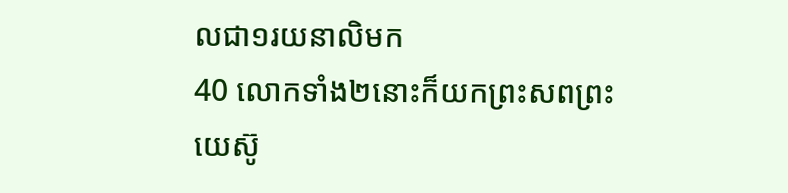លជា១រយនាលិមក
40 លោកទាំង២នោះក៏យកព្រះសពព្រះយេស៊ូ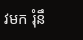វមក រុំនឹ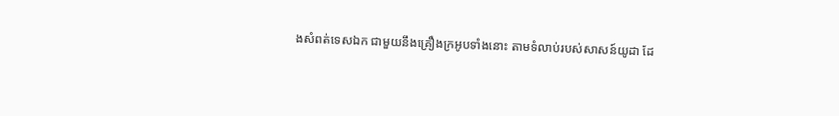ងសំពត់ទេសឯក ជាមួយនឹងគ្រឿងក្រអូបទាំងនោះ តាមទំលាប់របស់សាសន៍យូដា ដែ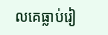លគេធ្លាប់រៀ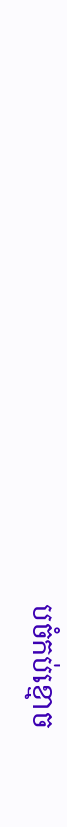បចំកប់ខ្មោច